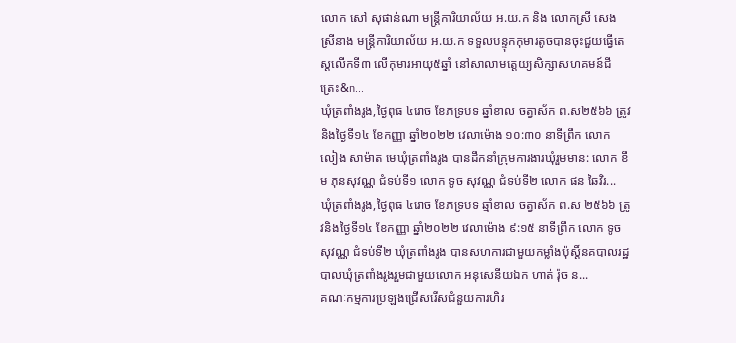លោក សៅ សុផាន់ណា មន្ត្រីការិយាល័យ អ.យ.ក និង លោកស្រី សេង ស្រីនាង មន្ត្រីការិយាល័យ អ.យ.ក ទទួលបន្ទុកកុមារតូចបានចុះជួយធ្វើតេស្តលើកទី៣ លើកុមារអាយុ៥ឆ្នាំ នៅសាលាមត្តេយ្យសិក្សាសហគមន៍ជីត្រេះ&n...
ឃុំត្រពាំងរូង,ថ្ងៃពុធ ៤រោច ខែភទ្របទ ឆ្នាំខាល ចត្វាស័ក ព.ស២៥៦៦ ត្រូវនិងថ្ងៃទី១៤ ខែកញ្ញា ឆ្នាំ២០២២ វេលាម៉ោង ១០:៣០ នាទីព្រឹក លោក លៀង សាម៉ាត មេឃុំត្រពាំងរូង បានដឹកនាំក្រុមការងារឃុំរួមមាន: លោក ខឹម ភុនសុវណ្ណ ជំទប់ទី១ លោក ទូច សុវណ្ណ ជំទប់ទី២ លោក ផន ឆៃវិរ...
ឃុំត្រពាំងរូង,ថ្ងៃពុធ ៤រោច ខែភទ្របទ ឆ្មាំខាល ចត្វាស័ក ព.ស ២៥៦៦ ត្រូវនិងថ្ងៃទី១៤ ខែកញ្ញា ឆ្នាំ២០២២ វេលាម៉ោង ៩:១៥ នាទីព្រឹក លោក ទូច សុវណ្ណ ជំទប់ទី២ ឃុំត្រពាំងរូង បានសហការជាមួយកម្លាំងប៉ុស្តិ៍នគបាលរដ្ឋបាលឃុំត្រពាំងរូងរួមជាមួយលោក អនុសេនីយឯក ហាត់ រ៉ុច ន...
គណៈកម្មការប្រឡងជ្រើសរើសជំនួយការហិរ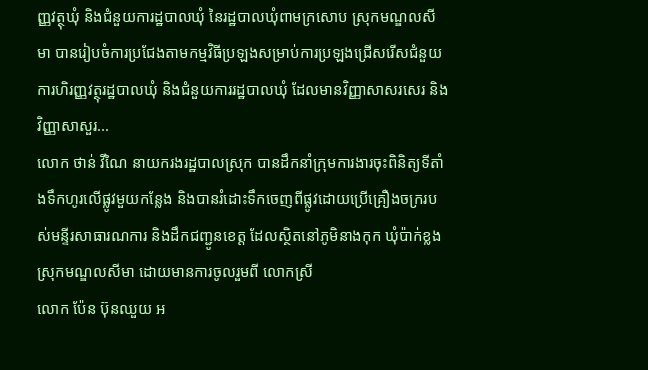ញ្ញវត្ថុឃុំ និងជំនួយការដ្ឋបាលឃុំ នៃរដ្ឋបាលឃុំពាមក្រសោប ស្រុកមណ្ឌលសីមា បានរៀបចំការប្រជែងតាមកម្មវិធីប្រឡងសម្រាប់ការប្រឡងជ្រើសរើសជំនួយការហិរញ្ញវត្ថុរដ្ឋបាលឃុំ និងជំនួយការរដ្ឋបាលឃុំ ដែលមានវិញ្ញាសាសរសេរ និង វិញ្ញាសាសួរ...
លោក ថាន់ វីណៃ នាយករងរដ្ឋបាលស្រុក បានដឹកនាំក្រុមការងារចុះពិនិត្យទីតាំងទឹកហូរលើផ្លូវមួយកន្លែង និងបានរំដោះទឹកចេញពីផ្លូវដោយប្រើគ្រឿងចក្ររបស់មន្ទីរសាធារណការ និងដឹកជញ្ជូនខេត្ត ដែលស្ថិតនៅភូមិនាងកុក ឃុំប៉ាក់ខ្លង ស្រុកមណ្ឌលសីមា ដោយមានការចូលរួមពី លោកស្រី
លោក ប៉ែន ប៊ុនឈួយ អ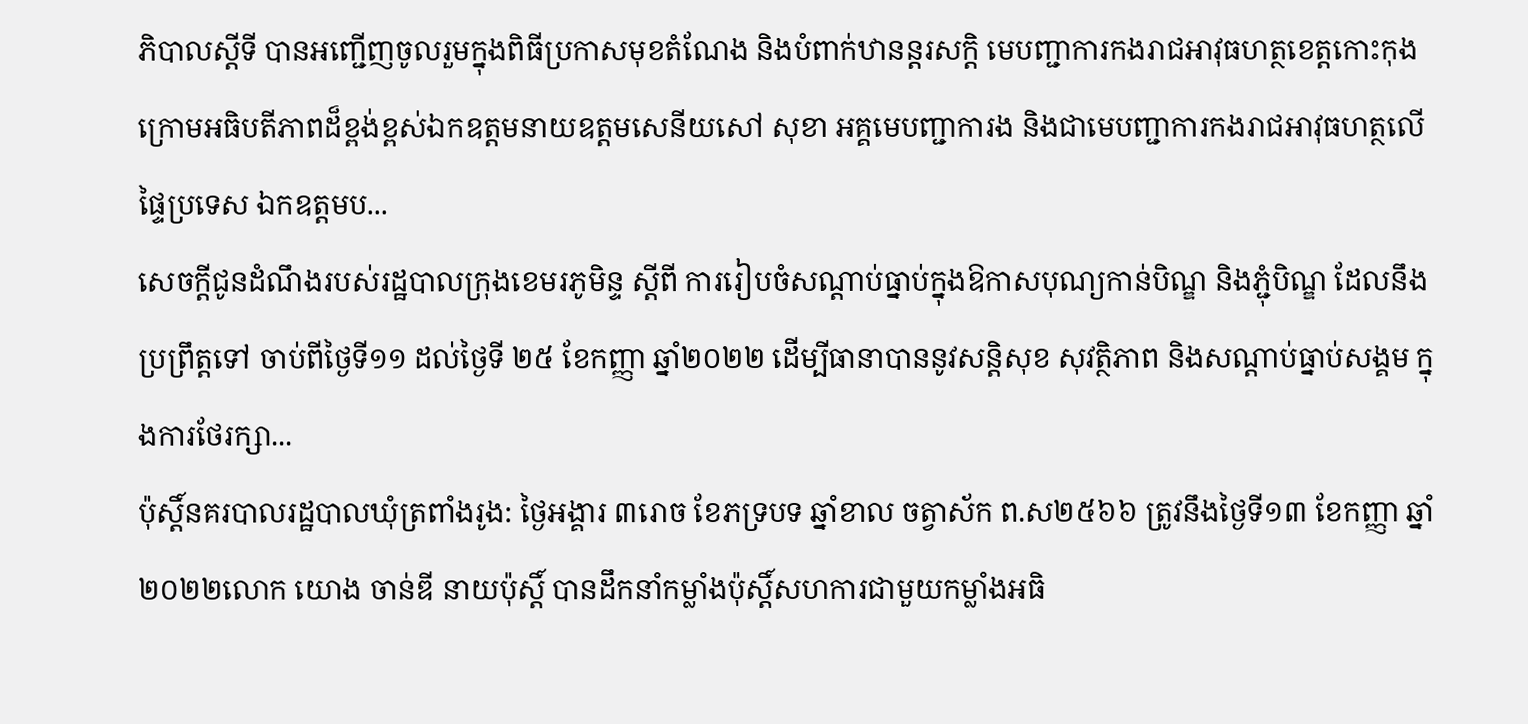ភិបាលស្ដីទី បានអញ្ជើញចូលរួមក្នុងពិធីប្រកាសមុខតំណែង និងបំពាក់ឋានន្ដរសក្ដិ មេបញ្ជាការកងរាជអាវុធហត្ថខេត្តកោះកុង ក្រោមអធិបតីភាពដ៏ខ្ពង់ខ្ពស់ឯកឧត្ដមនាយឧត្ដមសេនីយសៅ សុខា អគ្គមេបញ្ជាការង និងជាមេបញ្ជាការកងរាជអាវុធហត្ថលើផ្ទៃប្រទេស ឯកឧត្ដមប...
សេចក្តីជូនដំណឹងរបស់រដ្ឋបាលក្រុងខេមរភូមិន្ទ ស្តីពី ការរៀបចំសណ្តាប់ធ្នាប់ក្នុងឱកាសបុណ្យកាន់បិណ្ឌ និងភ្ជុំបិណ្ឌ ដែលនឹងប្រព្រឹត្តទៅ ចាប់ពីថ្ងៃទី១១ ដល់ថ្ងៃទី ២៥ ខែកញ្ញា ឆ្នាំ២០២២ ដើម្បីធានាបាននូវសន្តិសុខ សុវត្ថិភាព និងសណ្តាប់ធ្នាប់សង្គម ក្នុងការថែរក្សា...
ប៉ុស្តិ៍នគរបាលរដ្ឋបាលឃុំត្រពាំងរូង: ថ្ងៃអង្គារ ៣រោច ខែភទ្របទ ឆ្នាំខាល ចត្វាស័ក ព.ស២៥៦៦ ត្រូវនឹងថ្ងៃទី១៣ ខែកញ្ញា ឆ្នាំ២០២២លោក យោង ចាន់ឌី នាយប៉ុស្តិ៍ បានដឹកនាំកម្លាំងប៉ុសិ៍្តសហការជាមួយកម្លាំងអធិ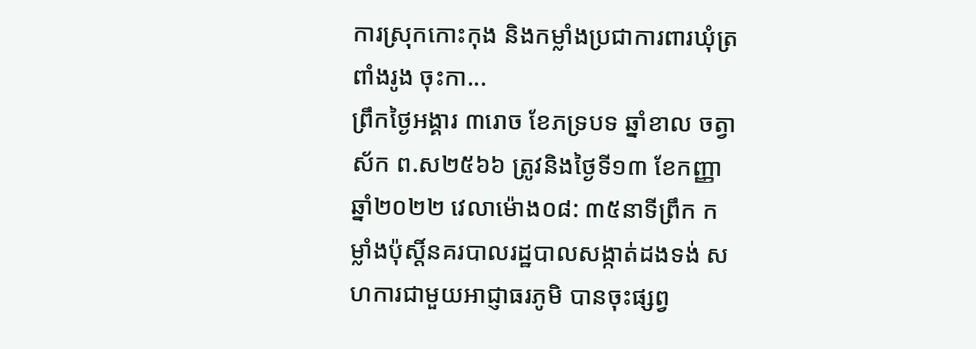ការស្រុកកោះកុង និងកម្លាំងប្រជាការពារឃុំត្រពាំងរូង ចុះកា...
ព្រឹកថ្ងៃអង្គារ ៣រោច ខែភទ្របទ ឆ្នាំខាល ចត្វាស័ក ព.ស២៥៦៦ ត្រូវនិងថ្ងៃទី១៣ ខែកញ្ញា ឆ្នាំ២០២២ វេលាម៉ោង០៨: ៣៥នាទីព្រឹក កម្លាំងប៉ុស្តិ៍នគរបាលរដ្ឋបាលសង្កាត់ដងទង់ សហការជាមួយអាជ្ញាធរភូមិ បានចុះផ្សព្វ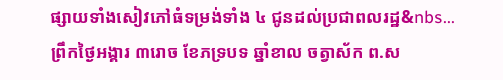ផ្សាយទាំងសៀវភៅធំទម្រង់ទាំង ៤ ជូនដល់ប្រជាពលរដ្ឋ&nbs...
ព្រឹកថ្ងៃអង្គារ ៣រោច ខែភទ្របទ ឆ្នាំខាល ចត្វាស័ក ព.ស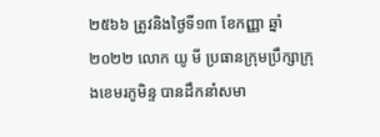២៥៦៦ ត្រូវនិងថ្ងៃទី១៣ ខែកញ្ញា ឆ្នាំ២០២២ លោក យូ មី ប្រធានក្រុមប្រឹក្សាក្រុងខេមរភូមិន្ទ បានដឹកនាំសមា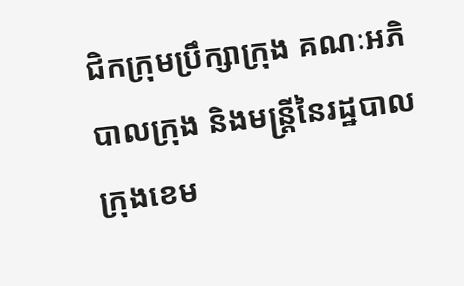ជិកក្រុមប្រឹក្សាក្រុង គណៈអភិបាលក្រុង និងមន្រ្តីនៃរដ្ឋបាលក្រុងខេម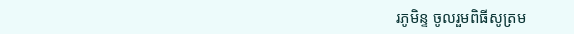រភូមិន្ទ ចូលរួមពិធីសូត្រម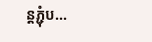ន្តភ្ជុំប...